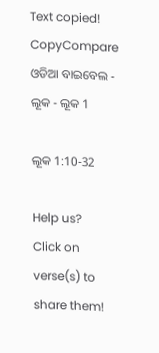Text copied!
CopyCompare
ଓଡିଆ ବାଇବେଲ - ଲୂକ - ଲୂକ 1

ଲୂକ 1:10-32

Help us?
Click on verse(s) to share them!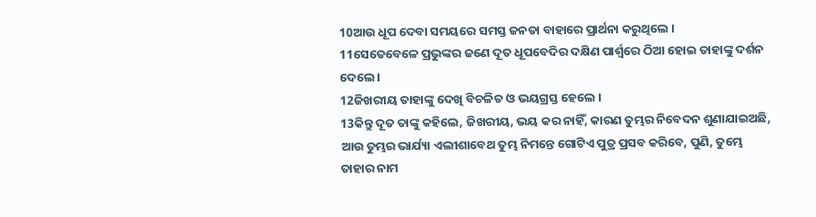10ଆଉ ଧୂପ ଦେବା ସମୟରେ ସମସ୍ତ ଜନତା ବାହାରେ ପ୍ରାର୍ଥନା କରୁଥିଲେ ।
11ସେତେବେଳେ ପ୍ରଭୁଙ୍କର ଜଣେ ଦୂତ ଧୂପବେଦିର ଦକ୍ଷିଣ ପାର୍ଶ୍ୱରେ ଠିଆ ହୋଇ ତାହାଙ୍କୁ ଦର୍ଶନ ଦେଲେ ।
12ଜିଖରୀୟ ତାହାଙ୍କୁ ଦେଖି ବିଚଳିତ ଓ ଭୟଗ୍ରସ୍ତ ହେଲେ ।
13କିନ୍ତୁ ଦୂତ ତାଙ୍କୁ କହିଲେ, ଜିଖରୀୟ, ଭୟ କର ନାହିଁ, କାରଣ ତୁମ୍ଭର ନିବେଦନ ଶୁଣାଯାଇଅଛି, ଆଉ ତୁମ୍ଭର ଭାର୍ଯ୍ୟା ଏଲୀଶାବେଥ ତୁମ୍ଭ ନିମନ୍ତେ ଗୋଟିଏ ପୁତ୍ର ପ୍ରସବ କରିବେ, ପୁଣି, ତୁମ୍ଭେ ତାହାର ନାମ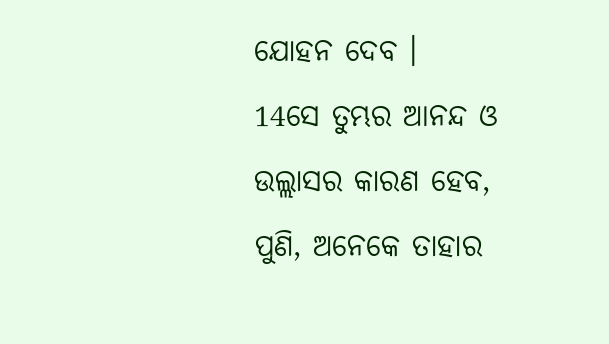ଯୋହନ ଦେବ ।
14ସେ ତୁମ୍ଭର ଆନନ୍ଦ ଓ ଉଲ୍ଲାସର କାରଣ ହେବ, ପୁଣି, ଅନେକେ ତାହାର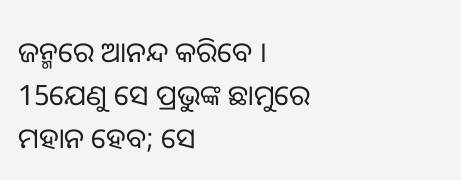ଜନ୍ମରେ ଆନନ୍ଦ କରିବେ ।
15ଯେଣୁ ସେ ପ୍ରଭୁଙ୍କ ଛାମୁରେ ମହାନ ହେବ; ସେ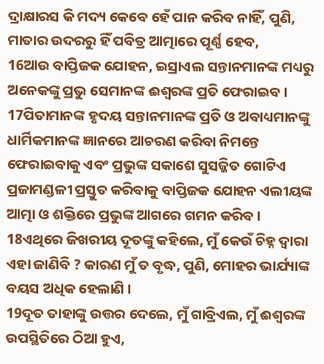ଦ୍ରାକ୍ଷାରସ କି ମଦ୍ୟ କେବେ ହେଁ ପାନ କରିବ ନାହିଁ, ପୁଣି, ମାତାର ଉଦରରୁ ହିଁ ପବିତ୍ର ଆତ୍ମାରେ ପୂର୍ଣ୍ଣ ହେବ,
16ଆଉ ବାପ୍ତିଜକ ଯୋହନ, ଇସ୍ରାଏଲ ସନ୍ତାନମାନଙ୍କ ମଧ୍ୟରୁ ଅନେକଙ୍କୁ ପ୍ରଭୁ ସେମାନଙ୍କ ଈଶ୍ୱରଙ୍କ ପ୍ରତି ଫେରାଇବ ।
17ପିତାମାନଙ୍କ ହୃଦୟ ସନ୍ତାନମାନଙ୍କ ପ୍ରତି ଓ ଅବାଧ୍ୟମାନଙ୍କୁ ଧାର୍ମିକମାନଙ୍କ ଜ୍ଞାନରେ ଆଚରଣ କରିବା ନିମନ୍ତେ ଫେରାଇବାକୁ ଏବଂ ପ୍ରଭୁଙ୍କ ସକାଶେ ସୁସଜ୍ଜିତ ଗୋଟିଏ ପ୍ରଜାମଣ୍ଡଳୀ ପ୍ରସ୍ତୁତ କରିବାକୁ ବାପ୍ତିଜକ ଯୋହନ ଏଲୀୟଙ୍କ ଆତ୍ମା ଓ ଶକ୍ତିରେ ପ୍ରଭୁଙ୍କ ଆଗରେ ଗମନ କରିବ ।
18ଏଥିରେ ଜିଖରୀୟ ଦୂତଙ୍କୁ କହିଲେ, ମୁଁ କେଉଁ ଚିହ୍ନ ଦ୍ୱାରା ଏହା ଜାଣିବି ? କାରଣ ମୁଁ ତ ବୃଦ୍ଧ, ପୁଣି, ମୋହର ଭାର୍ଯ୍ୟାଙ୍କ ବୟସ ଅଧିକ ହେଲାଣି ।
19ଦୂତ ତାହାଙ୍କୁ ଉତ୍ତର ଦେଲେ, ମୁଁ ଗାବ୍ରିଏଲ, ମୁଁ ଈଶ୍ୱରଙ୍କ ଉପସ୍ଥିତିରେ ଠିଆ ହୁଏ,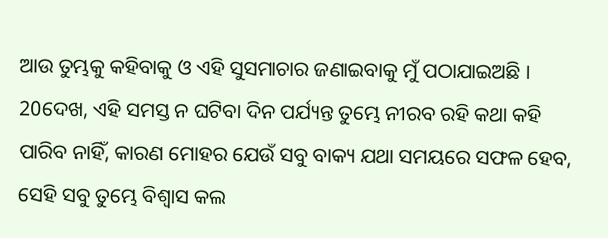ଆଉ ତୁମ୍ଭକୁ କହିବାକୁ ଓ ଏହି ସୁସମାଚାର ଜଣାଇବାକୁ ମୁଁ ପଠାଯାଇଅଛି ।
20ଦେଖ, ଏହି ସମସ୍ତ ନ ଘଟିବା ଦିନ ପର୍ଯ୍ୟନ୍ତ ତୁମ୍ଭେ ନୀରବ ରହି କଥା କହି ପାରିବ ନାହିଁ, କାରଣ ମୋହର ଯେଉଁ ସବୁ ବାକ୍ୟ ଯଥା ସମୟରେ ସଫଳ ହେବ, ସେହି ସବୁ ତୁମ୍ଭେ ବିଶ୍ୱାସ କଲ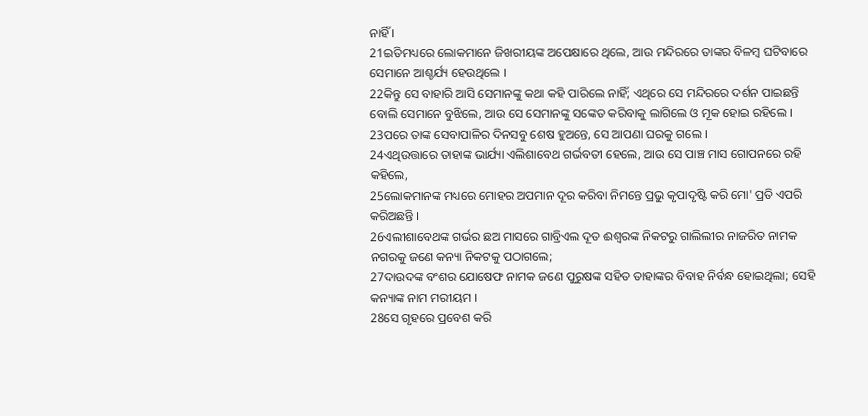ନାହିଁ ।
21ଇତିମଧ୍ୟରେ ଲୋକମାନେ ଜିଖରୀୟଙ୍କ ଅପେକ୍ଷାରେ ଥିଲେ, ଆଉ ମନ୍ଦିରରେ ତାଙ୍କର ବିଳମ୍ବ ଘଟିବାରେ ସେମାନେ ଆଶ୍ଚର୍ଯ୍ୟ ହେଉଥିଲେ ।
22କିନ୍ତୁ ସେ ବାହାରି ଆସି ସେମାନଙ୍କୁ କଥା କହି ପାରିଲେ ନାହିଁ; ଏଥିରେ ସେ ମନ୍ଦିରରେ ଦର୍ଶନ ପାଇଛନ୍ତି ବୋଲି ସେମାନେ ବୁଝିଲେ, ଆଉ ସେ ସେମାନଙ୍କୁ ସଙ୍କେତ କରିବାକୁ ଲାଗିଲେ ଓ ମୂକ ହୋଇ ରହିଲେ ।
23ପରେ ତାଙ୍କ ସେବାପାଳିର ଦିନସବୁ ଶେଷ ହୁଅନ୍ତେ, ସେ ଆପଣା ଘରକୁ ଗଲେ ।
24ଏଥିଉତ୍ତାରେ ତାହାଙ୍କ ଭାର୍ଯ୍ୟା ଏଲିଶାବେଥ ଗର୍ଭବତୀ ହେଲେ, ଆଉ ସେ ପାଞ୍ଚ ମାସ ଗୋପନରେ ରହି କହିଲେ,
25ଲୋକମାନଙ୍କ ମଧ୍ୟରେ ମୋହର ଅପମାନ ଦୂର କରିବା ନିମନ୍ତେ ପ୍ରଭୁ କୃପାଦୃଷ୍ଟି କରି ମୋ' ପ୍ରତି ଏପରି କରିଅଛନ୍ତି ।
26ଏଲୀଶାବେଥଙ୍କ ଗର୍ଭର ଛଅ ମାସରେ ଗାବ୍ରିଏଲ ଦୂତ ଈଶ୍ୱରଙ୍କ ନିକଟରୁ ଗାଲିଲୀର ନାଜରିତ ନାମକ ନଗରକୁ ଜଣେ କନ୍ୟା ନିକଟକୁ ପଠାଗଲେ;
27ଦାଉଦଙ୍କ ବଂଶର ଯୋଷେଫ ନାମକ ଜଣେ ପୁରୁଷଙ୍କ ସହିତ ତାହାଙ୍କର ବିବାହ ନିର୍ବନ୍ଧ ହୋଇଥିଲା; ସେହି କନ୍ୟାଙ୍କ ନାମ ମରୀୟମ ।
28ସେ ଗୃହରେ ପ୍ରବେଶ କରି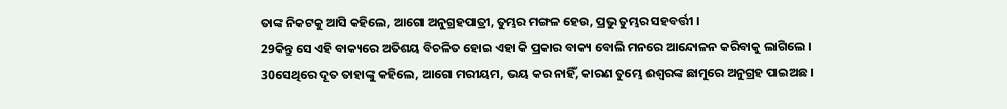ତାଙ୍କ ନିକଟକୁ ଆସି କହିଲେ, ଆଗୋ ଅନୁଗ୍ରହପାତ୍ରୀ, ତୁମ୍ଭର ମଙ୍ଗଳ ହେଉ, ପ୍ରଭୁ ତୁମ୍ଭର ସହବର୍ତ୍ତୀ ।
29କିନ୍ତୁ ସେ ଏହି ବାକ୍ୟରେ ଅତିଶୟ ବିଚଳିତ ହୋଇ ଏହା କି ପ୍ରକାର ବାକ୍ୟ ବୋଲି ମନରେ ଆନ୍ଦୋଳନ କରିବାକୁ ଲାଗିଲେ ।
30ସେଥିରେ ଦୂତ ତାହାଙ୍କୁ କହିଲେ, ଆଗୋ ମରୀୟମ, ଭୟ କର ନାହିଁ, କାରଣ ତୁମ୍ଭେ ଈଶ୍ୱରଙ୍କ ଛାମୁରେ ଅନୁଗ୍ରହ ପାଇଅଛ ।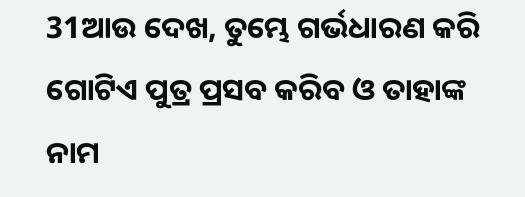31ଆଉ ଦେଖ, ତୁମ୍ଭେ ଗର୍ଭଧାରଣ କରି ଗୋଟିଏ ପୁତ୍ର ପ୍ରସବ କରିବ ଓ ତାହାଙ୍କ ନାମ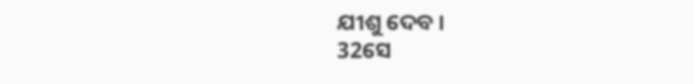ଯୀଶୁ ଦେବ ।
32ସେ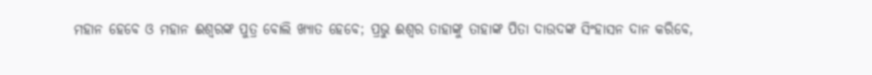ମହାନ ହେବେ ଓ ମହାନ ଈଶ୍ୱରଙ୍କ ପୁତ୍ର ବୋଲି ଖ୍ୟାତ ହେବେ; ପ୍ରଭୁ ଈଶ୍ୱର ତାହାଙ୍କୁ ତାହାଙ୍କ ପିତା ଦାଉଦଙ୍କ ସିଂହାସନ ଦାନ କରିବେ,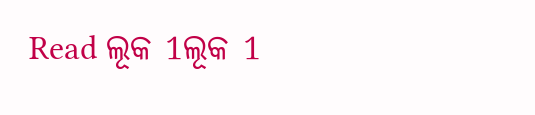Read ଲୂକ 1ଲୂକ 1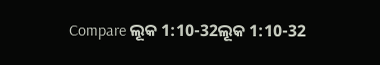Compare ଲୂକ 1:10-32ଲୂକ 1:10-32